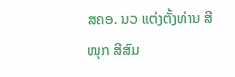ສຄອ. ນວ ແຕ່ງຕັ້ງທ່ານ ສີໜຸກ ສີສົມ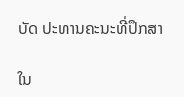ບັດ ປະທານຄະນະທີ່ປຶກສາ

ໃນ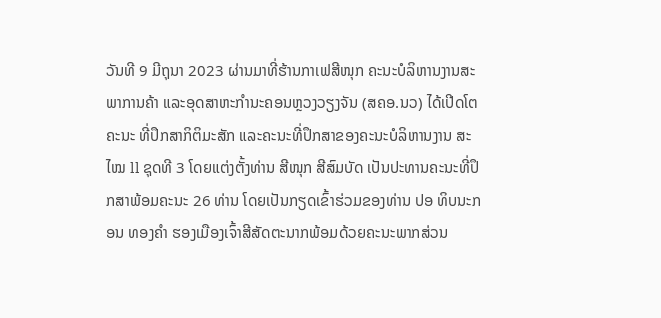ວັນທີ 9 ມີຖຸນາ 2023 ຜ່ານມາທີ່ຮ້ານກາເຟສີໜຸກ ຄະນະບໍລິຫານງານສະພາການຄ້າ ແລະອຸດສາຫະກຳນະຄອນຫຼວງວຽງຈັນ (ສຄອ.ນວ) ໄດ້ເປີດໂຕຄະນະ ທີ່ປຶກສາກິຕິມະສັກ ແລະຄະນະທີ່ປຶກສາຂອງຄະນະບໍລິຫານງານ ສະໄໝ ll ຊຸດທີ 3 ໂດຍແຕ່ງຕັ້ງທ່ານ ສີໜຸກ ສີສົມບັດ ເປັນປະທານຄະນະທີ່ປຶກສາພ້ອມຄະນະ 26 ທ່ານ ໂດຍເປັນກຽດເຂົ້າຮ່ວມຂອງທ່ານ ປອ ທິບນະກອນ ທອງຄຳ ຮອງເມືອງເຈົ້າສີສັດຕະນາກພ້ອມດ້ວຍຄະນະພາກສ່ວນ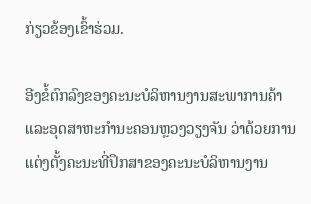ກ່ຽວຂ້ອງເຂົ້າຮ່ວມ.

ອີງຂໍ້ຕົກລົງຂອງຄະນະບໍລິຫານງານສະພາການຄ້າ ແລະອຸດສາຫະກຳນະຄອນຫຼວງວຽງຈັນ ວ່າດ້ວຍການແຕ່ງຕັ້ງຄະນະທີ່ປຶກສາຂອງຄະນະບໍລິຫານງານ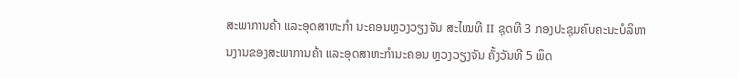ສະພາການຄ້າ ແລະອຸດສາຫະກຳ ນະຄອນຫຼວງວຽງຈັນ ສະໄໝທີ II ຊຸດທີ 3 ກອງປະຊຸມຄົບຄະນະບໍລິຫານງານຂອງສະພາການຄ້າ ແລະອຸດສາຫະກຳນະຄອນ ຫຼວງວຽງຈັນ ຄັ້ງວັນທີ 5 ພຶດ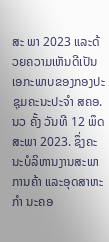ສະ ພາ 2023 ແລະດ້ວຍຄວາມເຫັນດີເປັນເອກະພາບຂອງກອງປະຊຸມຄະນະປະຈຳ ສຄອ.ນວ ຄັ້ງ ວັນທີ 12 ພຶດສະພາ 2023. ຊຶ່ງຄະນະບໍລິຫານງານສະພາການຄ້າ ແລະອຸດສາຫະກຳ ນະຄອ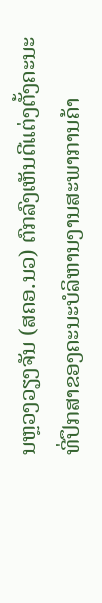ນຫຼວງວຽງຈັນ (ສຄອ.ນວ) ຕົກລົງເຫັນດີແຕ່ງຕັ້ງຄະນະທີ່ປຶກສາຂອງຄະນະບໍລິຫານງານສະພາການຄ້າ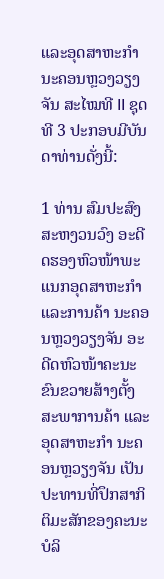ແລະອຸດສາຫະກຳນະຄອນຫຼວງວຽງຈັນ ສະໄໝທີ II ຊຸດທີ 3 ປະກອບມີບັນດາທ່ານດັ່ງນີ້:

1 ທ່ານ ສົມປະສົງ ສະຫງວນວົງ ອະດີດຮອງຫົວໜ້າພະແນກອຸດສາຫະກຳ ແລະການຄ້າ ນະຄອນຫຼວງວຽງຈັນ ອະດີດຫົວໜ້າຄະນະຂົນຂວາຍສ້າງຕັ້ງສະພາການຄ້າ ແລະອຸດສາຫະກຳ ນະຄອນຫຼວຽງຈັນ ເປັນປະທານທີ່ປຶກສາກິຕິມະສັກຂອງຄະນະບໍລິ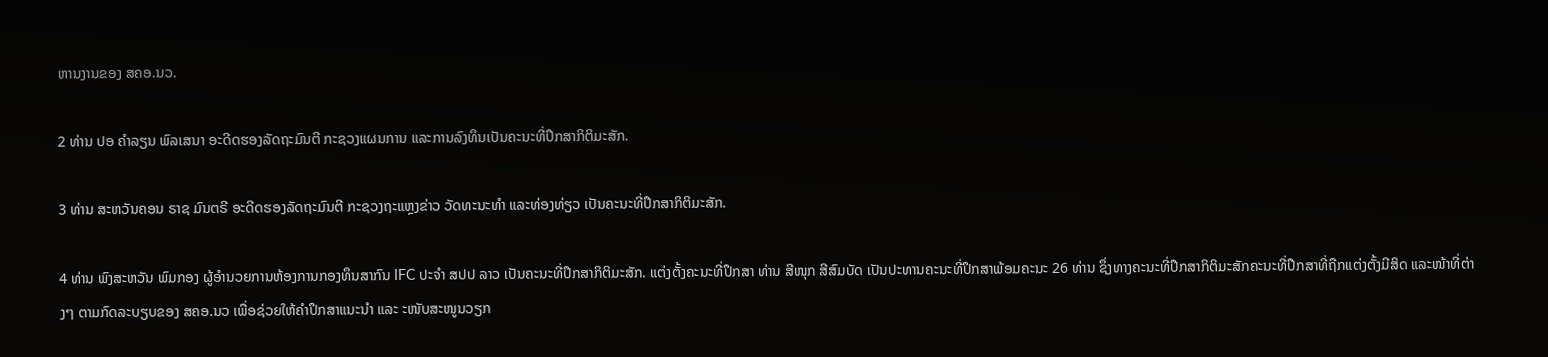ຫານງານຂອງ ສຄອ.ນວ.

2 ທ່ານ ປອ ຄຳລຽນ ພົລເສນາ ອະດີດຮອງລັດຖະມົນຕີ ກະຊວງແຜນການ ແລະການລົງທຶນເປັນຄະນະທີ່ປຶກສາກິຕິມະສັກ.

3 ທ່ານ ສະຫວັນຄອນ ຣາຊ ມົນຕຣີ ອະດີດຮອງລັດຖະມົນຕີ ກະຊວງຖະແຫຼງຂ່າວ ວັດທະນະທຳ ແລະທ່ອງທ່ຽວ ເປັນຄະນະທີ່ປຶກສາກິຕິມະສັກ.

4 ທ່ານ ພົງສະຫວັນ ພົມກອງ ຜູ້ອຳນວຍການຫ້ອງການກອງທຶນສາກົນ IFC ປະຈຳ ສປປ ລາວ ເປັນຄະນະທີ່ປຶກສາກິຕິມະສັກ. ແຕ່ງຕັ້ງຄະນະທີ່ປຶກສາ ທ່ານ ສີໜຸກ ສີສົມບັດ ເປັນປະທານຄະນະທີ່ປຶກສາພ້ອມຄະນະ 26 ທ່ານ ຊຶ່ງທາງຄະນະທີ່ປຶກສາກິຕິມະສັກຄະນະທີ່ປຶກສາທີ່ຖືກແຕ່ງຕັ້ງມີສິດ ແລະໜ້າທີ່ຕ່າງໆ ຕາມກົດລະບຽບຂອງ ສຄອ.ນວ ເພື່ອຊ່ວຍໃຫ້ຄຳປຶກສາແນະນຳ ແລະ ະໜັບສະໜູນວຽກ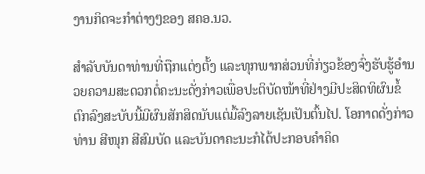ງານກິດຈະກຳຕ່າງໆຂອງ ສຄອ.ນວ.

ສຳລັບບັນດາທ່ານທີ່ຖືກແຕ່ງຕັ້ງ ແລະທຸກພາກສ່ວນທີ່ກ່ຽວຂ້ອງຈົ່ງຮັບຮູ້ອຳນວຍຄວາມສະດວກຕໍ່ຄະນະດັ່ງກ່າວເພື່ອປະຕິບັດໜ້າທີ່ຢ່າງມີປະສິດທິຜົນຂໍ້ຕົກລົງສະບັບນີ້ມີຜົນສັກສິດນັບແຕ່ມື້ລົງລາຍເຊັນເປັນຕົ້ນໄປ. ໂອກາດດັ່ງກ່າວທ່ານ ສີໜຸກ ສີສົມບັດ ແລະບັນດາຄະນະກໍໄດ້ປະກອບຄຳຄິດ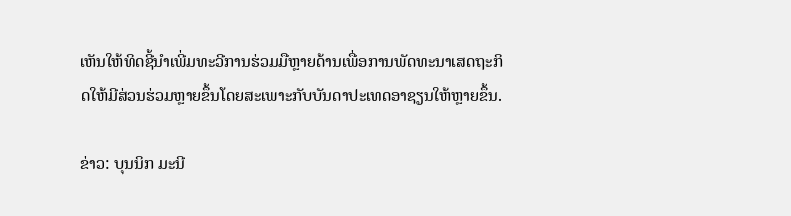ເຫັນໃຫ້ທິດຊີ້ນຳເພີ່ມທະວີການຮ່ວມມືຫຼາຍດ້ານເພື່ອການພັດທະນາເສດຖະກິດໃຫ້ມີສ່ວນຮ່ວມຫຼາຍຂຶ້ນໂດຍສະເພາະກັບບັນດາປະເທດອາຊຽນໃຫ້ຫຼາຍຂຶ້ນ.

ຂ່າວ: ບຸນນິກ ມະນີ